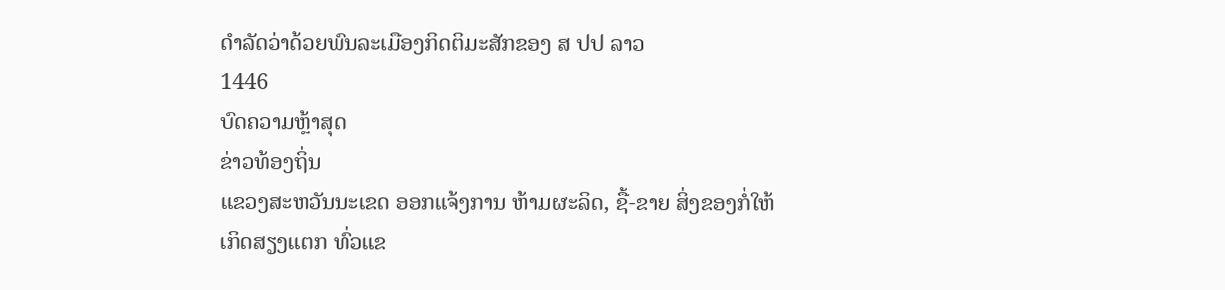ດຳລັດວ່າດ້ວຍພົນລະເມືອງກິດຕິມະສັກຂອງ ສ ປປ ລາວ
1446
ບົດຄວາມຫຼ້າສຸດ
ຂ່າວທ້ອງຖິ່ນ
ແຂວງສະຫວັນນະເຂດ ອອກແຈ້ງການ ຫ້າມຜະລິດ, ຊື້-ຂາຍ ສິ່ງຂອງກໍ່ໃຫ້ເກິດສຽງແຕກ ທົ່ວແຂ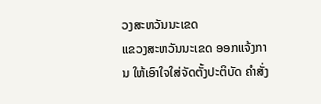ວງສະຫວັນນະເຂດ
ແຂວງສະຫວັນນະເຂດ ອອກແຈ້ງການ ໃຫ້ເອົາໃຈໃສ່ຈັດຕັ້ງປະຕິບັດ ຄໍາສັ່ງ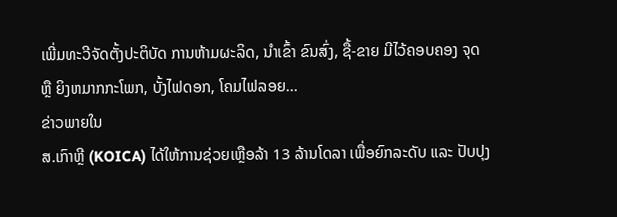ເພີ່ມທະວີຈັດຕັ້ງປະຕິບັດ ການຫ້າມຜະລິດ, ນໍາເຂົ້າ ຂົນສົ່ງ, ຊື້-ຂາຍ ມີໄວ້ຄອບຄອງ ຈຸດ ຫຼື ຍິງຫມາກກະໂພກ, ບັ້ງໄຟດອກ, ໂຄມໄຟລອຍ...
ຂ່າວພາຍໃນ
ສ.ເກົາຫຼີ (KOICA) ໄດ້ໃຫ້ການຊ່ວຍເຫຼືອລ້າ 13 ລ້ານໂດລາ ເພື່ອຍົກລະດັບ ແລະ ປັບປຸງ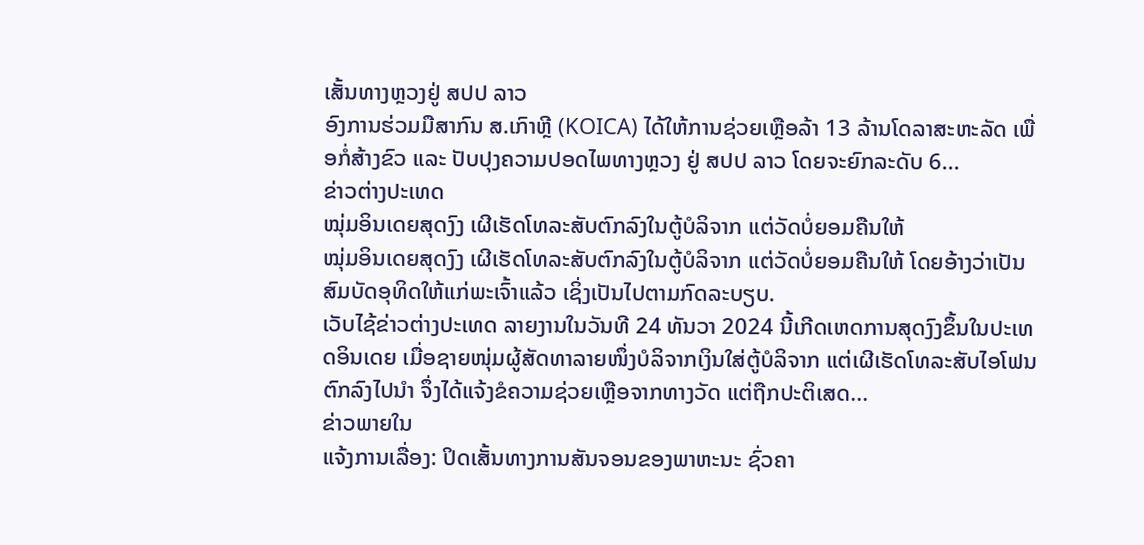ເສັ້ນທາງຫຼວງຢູ່ ສປປ ລາວ
ອົງການຮ່ວມມືສາກົນ ສ.ເກົາຫຼີ (KOICA) ໄດ້ໃຫ້ການຊ່ວຍເຫຼືອລ້າ 13 ລ້ານໂດລາສະຫະລັດ ເພື່ອກໍ່ສ້າງຂົວ ແລະ ປັບປຸງຄວາມປອດໄພທາງຫຼວງ ຢູ່ ສປປ ລາວ ໂດຍຈະຍົກລະດັບ 6...
ຂ່າວຕ່າງປະເທດ
ໝຸ່ມອິນເດຍສຸດງົງ ເຜີເຮັດໂທລະສັບຕົກລົງໃນຕູ້ບໍລິຈາກ ແຕ່ວັດບໍ່ຍອມຄືນໃຫ້
ໝຸ່ມອິນເດຍສຸດງົງ ເຜີເຮັດໂທລະສັບຕົກລົງໃນຕູ້ບໍລິຈາກ ແຕ່ວັດບໍ່ຍອມຄືນໃຫ້ ໂດຍອ້າງວ່າເປັນສົມບັດອຸທິດໃຫ້ແກ່ພະເຈົ້າແລ້ວ ເຊິ່ງເປັນໄປຕາມກົດລະບຽບ.
ເວັບໄຊ້ຂ່າວຕ່າງປະເທດ ລາຍງານໃນວັນທີ 24 ທັນວາ 2024 ນີ້ເກີດເຫດການສຸດງົງຂຶ້ນໃນປະເທດອິນເດຍ ເມື່ອຊາຍໜຸ່ມຜູ້ສັດທາລາຍໜຶ່ງບໍລິຈາກເງິນໃສ່ຕູ້ບໍລິຈາກ ແຕ່ເຜີເຮັດໂທລະສັບໄອໂຟນຕົກລົງໄປນຳ ຈຶ່ງໄດ້ແຈ້ງຂໍຄວາມຊ່ວຍເຫຼືອຈາກທາງວັດ ແຕ່ຖືກປະຕິເສດ...
ຂ່າວພາຍໃນ
ແຈ້ງການເລື່ອງ: ປິດເສັ້ນທາງການສັນຈອນຂອງພາຫະນະ ຊົ່ວຄາ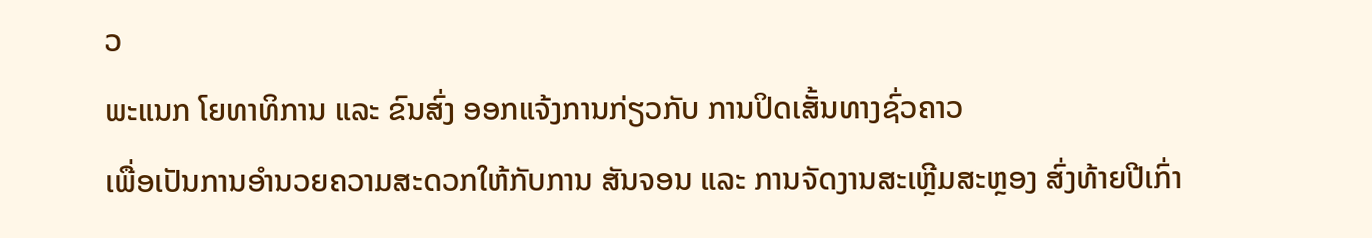ວ
ພະແນກ ໂຍທາທິການ ແລະ ຂົນສົ່ງ ອອກແຈ້ງການກ່ຽວກັບ ການປິດເສັ້ນທາງຊົ່ວຄາວ
ເພື່ອເປັນການອໍານວຍຄວາມສະດວກໃຫ້ກັບການ ສັນຈອນ ແລະ ການຈັດງານສະເຫຼີມສະຫຼອງ ສົ່ງທ້າຍປີເກົ່າ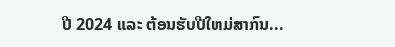ປີ 2024 ແລະ ຕ້ອນຮັບປີໃຫມ່ສາກົນ...